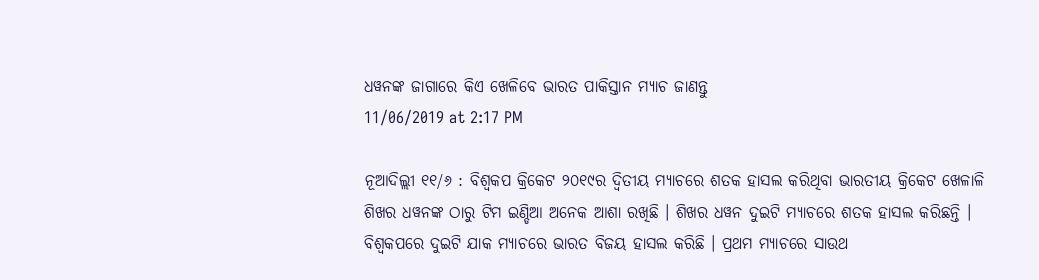ଧୱନଙ୍କ ଜାଗାରେ କିଏ ଖେଳିବେ ଭାରତ ପାକିସ୍ତାନ ମ୍ୟାଚ ଜାଣନ୍ତୁ
11/06/2019 at 2:17 PM

ନୂଆଦିଲ୍ଲୀ ୧୧/୬ : ବିଶ୍ୱକପ କ୍ରିକେଟ ୨୦୧୯ର ଦ୍ୱିତୀୟ ମ୍ୟାଚରେ ଶତକ ହାସଲ କରିଥିବା ଭାରତୀୟ କ୍ରିକେଟ ଖେଳାଳି ଶିଖର ଧୱନଙ୍କ ଠାରୁ ଟିମ ଇଣ୍ଡିଆ ଅନେକ ଆଶା ରଖିଛି । ଶିଖର ଧୱନ ଦୁଇଟି ମ୍ୟାଚରେ ଶତକ ହାସଲ କରିଛନ୍ତି । ବିଶ୍ୱକପରେ ଦୁଇଟି ଯାକ ମ୍ୟାଚରେ ଭାରତ ବିଜୟ ହାସଲ କରିଛି । ପ୍ରଥମ ମ୍ୟାଚରେ ସାଉଥ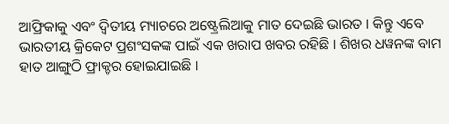ଆଫ୍ରିକାକୁ ଏବଂ ଦ୍ୱିତୀୟ ମ୍ୟାଚରେ ଅଷ୍ଟ୍ରେଲିଆକୁ ମାତ ଦେଇଛି ଭାରତ । କିନ୍ତୁ ଏବେ ଭାରତୀୟ କ୍ରିକେଟ ପ୍ରଶଂସକଙ୍କ ପାଇଁ ଏକ ଖରାପ ଖବର ରହିଛି । ଶିଖର ଧୱନଙ୍କ ବାମ ହାତ ଆଙ୍ଗୁଠି ଫ୍ରାକ୍ଚର ହୋଇଯାଇଛି ।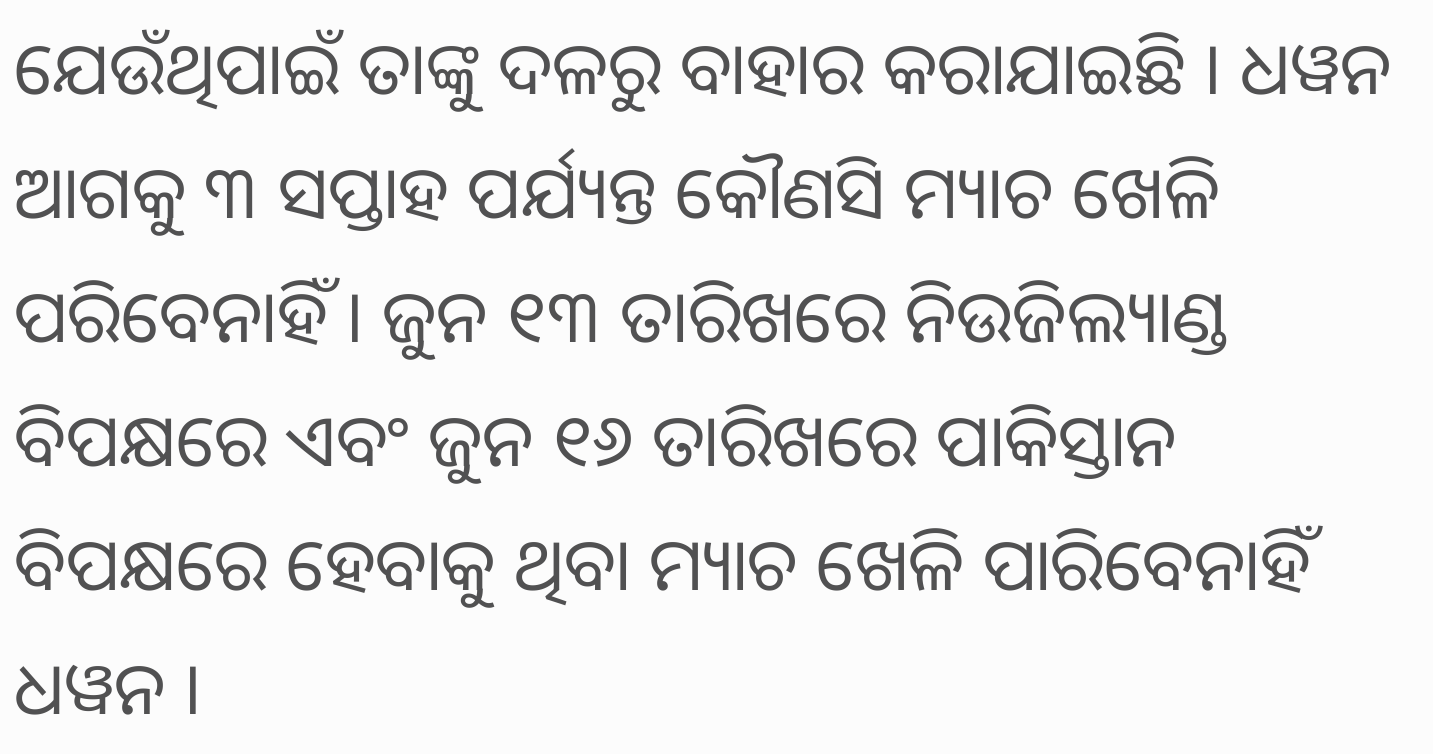ଯେଉଁଥିପାଇଁ ତାଙ୍କୁ ଦଳରୁ ବାହାର କରାଯାଇଛି । ଧୱନ ଆଗକୁ ୩ ସପ୍ତାହ ପର୍ଯ୍ୟନ୍ତ କୌଣସି ମ୍ୟାଚ ଖେଳି ପରିବେନାହିଁ । ଜୁନ ୧୩ ତାରିଖରେ ନିଉଜିଲ୍ୟାଣ୍ଡ ବିପକ୍ଷରେ ଏବଂ ଜୁନ ୧୬ ତାରିଖରେ ପାକିସ୍ତାନ ବିପକ୍ଷରେ ହେବାକୁ ଥିବା ମ୍ୟାଚ ଖେଳି ପାରିବେନାହିଁ ଧୱନ ।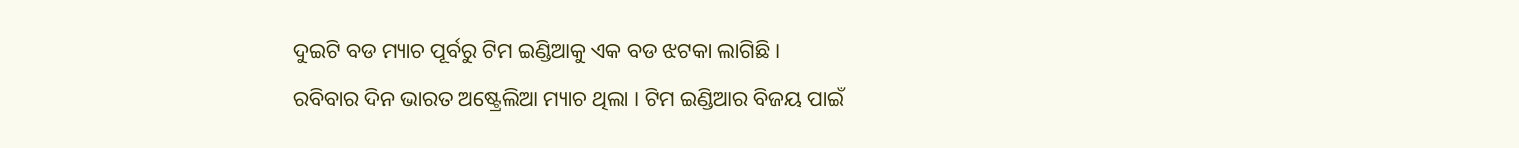ଦୁଇଟି ବଡ ମ୍ୟାଚ ପୂର୍ବରୁ ଟିମ ଇଣ୍ଡିଆକୁ ଏକ ବଡ ଝଟକା ଲାଗିଛି ।
ରବିବାର ଦିନ ଭାରତ ଅଷ୍ଟ୍ରେଲିଆ ମ୍ୟାଚ ଥିଲା । ଟିମ ଇଣ୍ଡିଆର ବିଜୟ ପାଇଁ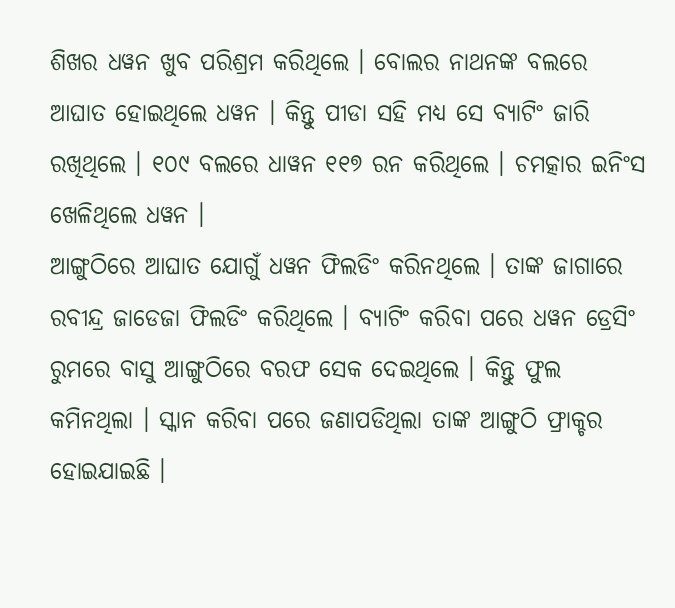ଶିଖର ଧୱନ ଖୁବ ପରିଶ୍ରମ କରିଥିଲେ । ବୋଲର ନାଥନଙ୍କ ବଲରେ ଆଘାତ ହୋଇଥିଲେ ଧୱନ । କିନ୍ତୁ ପୀଡା ସହି ମଧ୍ୟ ସେ ବ୍ୟାଟିଂ ଜାରି ରଖିଥିଲେ । ୧୦୯ ବଲରେ ଧାୱନ ୧୧୭ ରନ କରିଥିଲେ । ଚମତ୍କାର ଇନିଂସ ଖେଳିଥିଲେ ଧୱନ ।
ଆଙ୍ଗୁଠିରେ ଆଘାତ ଯୋଗୁଁ ଧୱନ ଫିଲଡିଂ କରିନଥିଲେ । ତାଙ୍କ ଜାଗାରେ ରବୀନ୍ଦ୍ର ଜାଡେଜା ଫିଲଡିଂ କରିଥିଲେ । ବ୍ୟାଟିଂ କରିବା ପରେ ଧୱନ ଡ୍ରେସିଂ ରୁମରେ ବାସୁ ଆଙ୍ଗୁଠିରେ ବରଫ ସେକ ଦେଇଥିଲେ । କିନ୍ତୁ ଫୁଲ କମିନଥିଲା । ସ୍କାନ କରିବା ପରେ ଜଣାପଡିଥିଲା ତାଙ୍କ ଆଙ୍ଗୁଠି ଫ୍ରାକ୍ଚର ହୋଇଯାଇଛି ।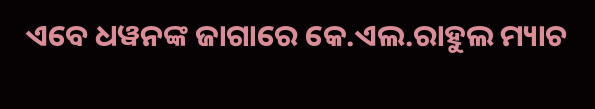ଏବେ ଧୱନଙ୍କ ଜାଗାରେ କେ.ଏଲ.ରାହୁଲ ମ୍ୟାଚ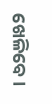ଖେଳିବେ ।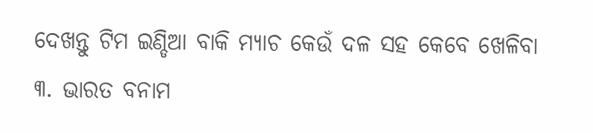ଦେଖନ୍ତୁ ଟିମ ଇଣ୍ଡିଆ ବାକି ମ୍ୟାଚ କେଉଁ ଦଳ ସହ କେବେ ଖେଳିବା
୩. ଭାରତ ବନାମ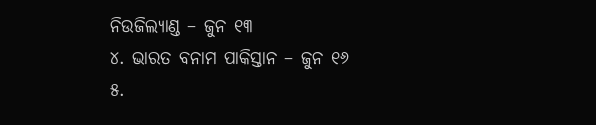ନିଉଜିଲ୍ୟାଣ୍ଡ – ଜୁନ ୧୩
୪. ଭାରତ ବନାମ ପାକିସ୍ତାନ – ଜୁନ ୧୬
୫.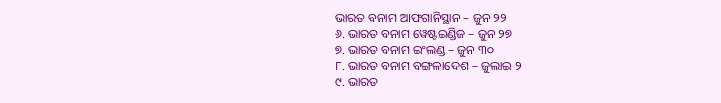ଭାରତ ବନାମ ଆଫଗାନିସ୍ଥାନ – ଜୁନ ୨୨
୬. ଭାରତ ବନାମ ୱେଷ୍ଟଇଣ୍ଡିଜ – ଜୁନ ୨୭
୭. ଭାରତ ବନାମ ଇଂଲଣ୍ଡ – ଜୁନ ୩୦
୮. ଭାରତ ବନାମ ବଙ୍ଗଳାଦେଶ – ଜୁଲାଇ ୨
୯. ଭାରତ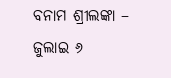ବନାମ ଶ୍ରୀଲଙ୍କା – ଜୁଲାଇ ୬